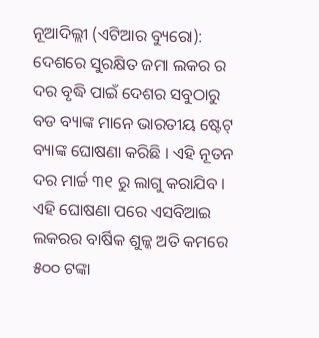ନୂଆଦିଲ୍ଲୀ (ଏଟିଆର ବ୍ୟୁରୋ): ଦେଶରେ ସୁରକ୍ଷିତ ଜମା ଲକର ର ଦର ବୃଦ୍ଧି ପାଇଁ ଦେଶର ସବୁଠାରୁ ବଡ ବ୍ୟାଙ୍କ ମାନେ ଭାରତୀୟ ଷ୍ଟେଟ୍ ବ୍ୟାଙ୍କ ଘୋଷଣା କରିଛି । ଏହି ନୂତନ ଦର ମାର୍ଚ୍ଚ ୩୧ ରୁ ଲାଗୁ କରାଯିବ । ଏହି ଘୋଷଣା ପରେ ଏସବିଆଇ ଲକରର ବାର୍ଷିକ ଶୁଳ୍କ ଅତି କମରେ ୫୦୦ ଟଙ୍କା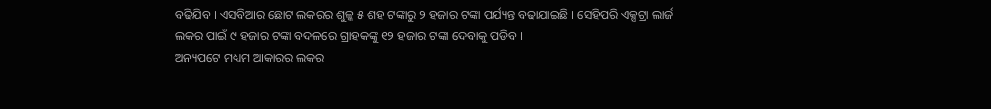ବଢିଯିବ । ଏସବିଆର ଛୋଟ ଲକରର ଶୁଳ୍କ ୫ ଶହ ଟଙ୍କାରୁ ୨ ହଜାର ଟଙ୍କା ପର୍ଯ୍ୟନ୍ତ ବଢାଯାଇଛି । ସେହିପରି ଏକ୍ସଟ୍ରା ଲାର୍ଜ ଲକର ପାଇଁ ୯ ହଜାର ଟଙ୍କା ବଦଳରେ ଗ୍ରାହକଙ୍କୁ ୧୨ ହଜାର ଟଙ୍କା ଦେବାକୁ ପଡିବ ।
ଅନ୍ୟପଟେ ମଧ୍ୟମ ଆକାରର ଲକର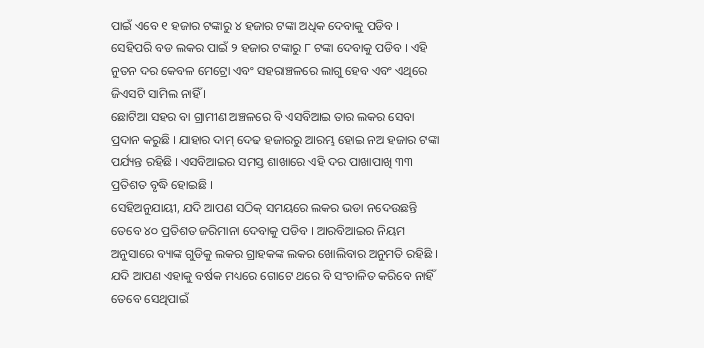ପାଇଁ ଏବେ ୧ ହଜାର ଟଙ୍କାରୁ ୪ ହଜାର ଟଙ୍କା ଅଧିକ ଦେବାକୁ ପଡିବ । ସେହିପରି ବଡ ଲକର ପାଇଁ ୨ ହଜାର ଟଙ୍କାରୁ ୮ ଟଙ୍କା ଦେବାକୁ ପଡିବ । ଏହି ନୁତନ ଦର କେବଳ ମେଟ୍ରୋ ଏବଂ ସହରାଞ୍ଚଳରେ ଲାଗୁ ହେବ ଏବଂ ଏଥିରେ ଜିଏସଟି ସାମିଲ ନାହିଁ ।
ଛୋଟିଆ ସହର ବା ଗ୍ରାମୀଣ ଅଞ୍ଚଳରେ ବି ଏସବିଆଇ ତାର ଲକର ସେବା ପ୍ରଦାନ କରୁଛି । ଯାହାର ଦାମ୍ ଦେଢ ହଜାରରୁ ଆରମ୍ଭ ହୋଇ ନଅ ହଜାର ଟଙ୍କା ପର୍ଯ୍ୟନ୍ତ ରହିଛି । ଏସବିଆଇର ସମସ୍ତ ଶାଖାରେ ଏହି ଦର ପାଖାପାଖି ୩୩ ପ୍ରତିଶତ ବୃଦ୍ଧି ହୋଇଛି ।
ସେହିଅନୁଯାୟୀ, ଯଦି ଆପଣ ସଠିକ୍ ସମୟରେ ଲକର ଭଡା ନଦେଉଛନ୍ତି ତେବେ ୪୦ ପ୍ରତିଶତ ଜରିମାନା ଦେବାକୁ ପଡିବ । ଆରବିଆଇର ନିୟମ ଅନୁସାରେ ବ୍ୟାଙ୍କ ଗୁଡିକୁ ଲକର ଗ୍ରାହକଙ୍କ ଲକର ଖୋଲିବାର ଅନୁମତି ରହିଛି । ଯଦି ଆପଣ ଏହାକୁ ବର୍ଷକ ମଧ୍ୟରେ ଗୋଟେ ଥରେ ବି ସଂଚାଳିତ କରିବେ ନାହିଁ ତେବେ ସେଥିପାଇଁ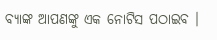ବ୍ୟାଙ୍କ ଆପଣଙ୍କୁ ଏକ ନୋଟିସ ପଠାଇବ ।